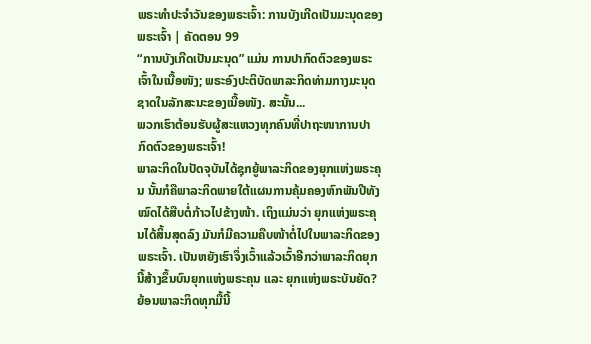ພຣະທຳປະຈຳວັນຂອງພຣະເຈົ້າ: ການບັງເກີດເປັນມະນຸດຂອງພຣະເຈົ້າ | ຄັດຕອນ 99
“ການບັງເກີດເປັນມະນຸດ” ແມ່ນ ການປາກົດຕົວຂອງພຣະເຈົ້າໃນເນື້ອໜັງ; ພຣະອົງປະຕິບັດພາລະກິດທ່າມກາງມະນຸດຊາດໃນລັກສະນະຂອງເນື້ອໜັງ. ສະນັ້ນ...
ພວກເຮົາຕ້ອນຮັບຜູ້ສະແຫວງທຸກຄົນທີ່ປາຖະໜາການປາກົດຕົວຂອງພຣະເຈົ້າ!
ພາລະກິດໃນປັດຈຸບັນໄດ້ຊຸກຍູ້ພາລະກິດຂອງຍຸກແຫ່ງພຣະຄຸນ ນັ້ນກໍຄືພາລະກິດພາຍໃຕ້ແຜນການຄຸ້ມຄອງຫົກພັນປີທັງໝົດໄດ້ສືບຕໍ່ກ້າວໄປຂ້າງໜ້າ. ເຖິງແມ່ນວ່າ ຍຸກແຫ່ງພຣະຄຸນໄດ້ສິ້ນສຸດລົງ ມັນກໍມີຄວາມຄືບໜ້າຕໍ່ໄປໃນພາລະກິດຂອງພຣະເຈົ້າ. ເປັນຫຍັງເຮົາຈຶ່ງເວົ້າແລ້ວເວົ້າອີກວ່າພາລະກິດຍຸກນີ້ສ້າງຂຶ້ນບົນຍຸກແຫ່ງພຣະຄຸນ ແລະ ຍຸກແຫ່ງພຣະບັນຍັດ? ຍ້ອນພາລະກິດທຸກມື້ນີ້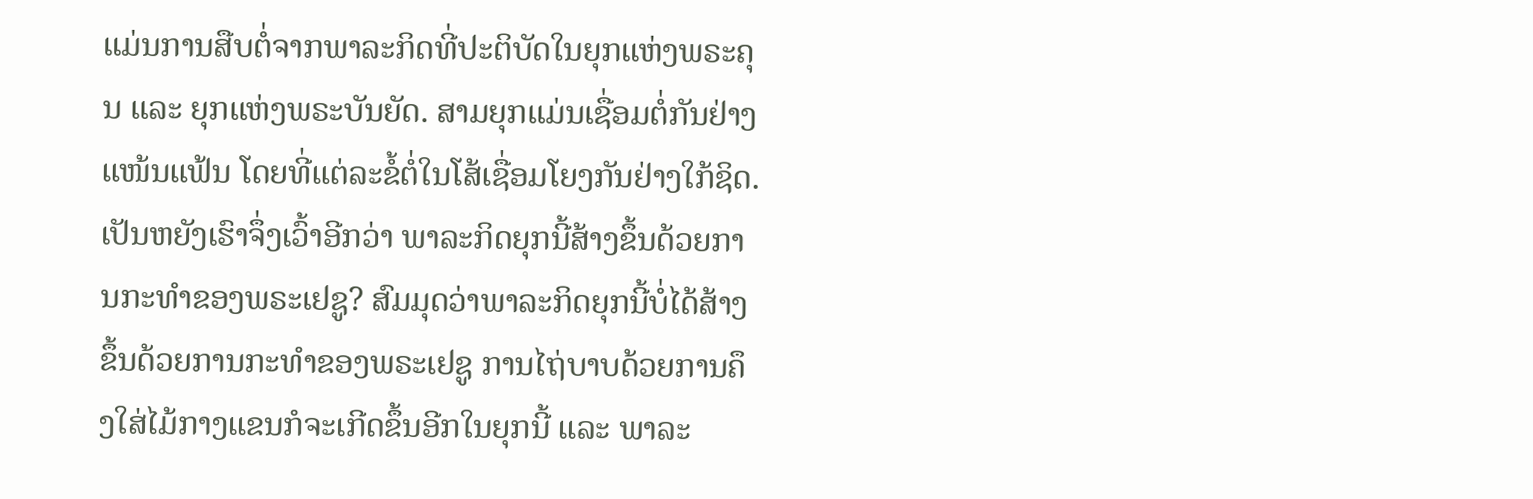ແມ່ນການສືບຕໍ່ຈາກພາລະກິດທີ່ປະຕິບັດໃນຍຸກແຫ່ງພຣະຄຸນ ແລະ ຍຸກແຫ່ງພຣະບັນຍັດ. ສາມຍຸກແມ່ນເຊື່ອມຕໍ່ກັນຢ່າງແໜ້ນແຟ້ນ ໂດຍທີ່ແຕ່ລະຂໍ້ຕໍ່ໃນໂສ້ເຊື່ອມໂຍງກັນຢ່າງໃກ້ຊິດ. ເປັນຫຍັງເຮົາຈຶ່ງເວົ້າອີກວ່າ ພາລະກິດຍຸກນີ້ສ້າງຂຶ້ນດ້ວຍການກະທໍາຂອງພຣະເຢຊູ? ສົມມຸດວ່າພາລະກິດຍຸກນີ້ບໍ່ໄດ້ສ້າງຂຶ້ນດ້ວຍການກະທໍາຂອງພຣະເຢຊູ ການໄຖ່ບາບດ້ວຍການຄຶງໃສ່ໄມ້ກາງແຂນກໍຈະເກີດຂຶ້ນອີກໃນຍຸກນີ້ ແລະ ພາລະ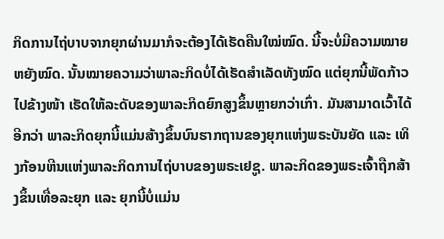ກິດການໄຖ່ບາບຈາກຍຸກຜ່ານມາກໍຈະຕ້ອງໄດ້ເຮັດຄືນໃໝ່ໝົດ. ນີ້ຈະບໍ່ມີຄວາມໝາຍຫຍັງໝົດ. ນັ້ນໝາຍຄວາມວ່າພາລະກິດບໍ່ໄດ້ເຮັດສໍາເລັດທັງໝົດ ແຕ່ຍຸກນີ້ພັດກ້າວໄປຂ້າງໜ້າ ເຮັດໃຫ້ລະດັບຂອງພາລະກິດຍົກສູງຂຶ້ນຫຼາຍກວ່າເກົ່າ. ມັນສາມາດເວົ້າໄດ້ອີກວ່າ ພາລະກິດຍຸກນີ້ແມ່ນສ້າງຂຶ້ນບົນຮາກຖານຂອງຍຸກແຫ່ງພຣະບັນຍັດ ແລະ ເທິງກ້ອນຫີນແຫ່ງພາລະກິດການໄຖ່ບາບຂອງພຣະເຢຊູ. ພາລະກິດຂອງພຣະເຈົ້າຖືກສ້າງຂຶ້ນເທື່ອລະຍຸກ ແລະ ຍຸກນີ້ບໍ່ແມ່ນ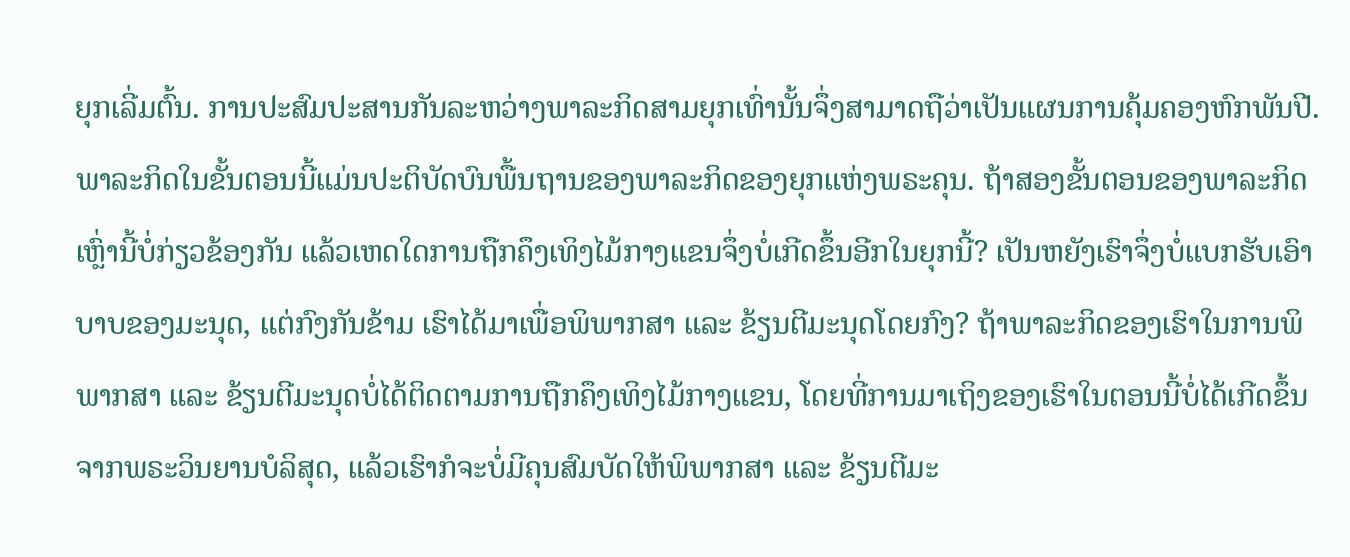ຍຸກເລີ່ມຕົ້ນ. ການປະສົມປະສານກັນລະຫວ່າງພາລະກິດສາມຍຸກເທົ່ານັ້ນຈຶ່ງສາມາດຖືວ່າເປັນແຜນການຄຸ້ມຄອງຫົກພັນປີ. ພາລະກິດໃນຂັ້ນຕອນນີ້ແມ່ນປະຕິບັດບົນພື້ນຖານຂອງພາລະກິດຂອງຍຸກແຫ່ງພຣະຄຸນ. ຖ້າສອງຂັ້ນຕອນຂອງພາລະກິດເຫຼົ່ານີ້ບໍ່ກ່ຽວຂ້ອງກັນ ແລ້ວເຫດໃດການຖືກຄຶງເທິງໄມ້ກາງແຂນຈຶ່ງບໍ່ເກີດຂຶ້ນອີກໃນຍຸກນີ້? ເປັນຫຍັງເຮົາຈຶ່ງບໍ່ແບກຮັບເອົາບາບຂອງມະນຸດ, ແຕ່ກົງກັນຂ້າມ ເຮົາໄດ້ມາເພື່ອພິພາກສາ ແລະ ຂ້ຽນຕີມະນຸດໂດຍກົງ? ຖ້າພາລະກິດຂອງເຮົາໃນການພິພາກສາ ແລະ ຂ້ຽນຕີມະນຸດບໍ່ໄດ້ຕິດຕາມການຖືກຄຶງເທິງໄມ້ກາງແຂນ, ໂດຍທີ່ການມາເຖິງຂອງເຮົາໃນຕອນນີ້ບໍ່ໄດ້ເກີດຂຶ້ນຈາກພຣະວິນຍານບໍລິສຸດ, ແລ້ວເຮົາກໍຈະບໍ່ມີຄຸນສົມບັດໃຫ້ພິພາກສາ ແລະ ຂ້ຽນຕີມະ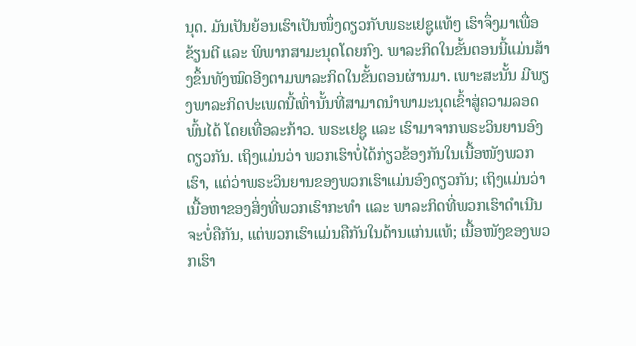ນຸດ. ມັນເປັນຍ້ອນເຮົາເປັນໜຶ່ງດຽວກັບພຣະເຢຊູແທ້ໆ ເຮົາຈຶ່ງມາເພື່ອຂ້ຽນຕີ ແລະ ພິພາກສາມະນຸດໂດຍກົງ. ພາລະກິດໃນຂັ້ນຕອນນີ້ແມ່ນສ້າງຂຶ້ນທັງໝົດອີງຕາມພາລະກິດໃນຂັ້ນຕອນຜ່ານມາ. ເພາະສະນັ້ນ ມີພຽງພາລະກິດປະເພດນີ້ເທົ່ານັ້ນທີ່ສາມາດນໍາພາມະນຸດເຂົ້າສູ່ຄວາມລອດພົ້ນໄດ້ ໂດຍເທື່ອລະກ້າວ. ພຣະເຢຊູ ແລະ ເຮົາມາຈາກພຣະວິນຍານອົງດຽວກັນ. ເຖິງແມ່ນວ່າ ພວກເຮົາບໍ່ໄດ້ກ່ຽວຂ້ອງກັນໃນເນື້ອໜັງພວກເຮົາ, ແຕ່ວ່າພຣະວິນຍານຂອງພວກເຮົາແມ່ນອົງດຽວກັນ; ເຖິງແມ່ນວ່າເນື້ອຫາຂອງສິ່ງທີ່ພວກເຮົາກະທໍາ ແລະ ພາລະກິດທີ່ພວກເຮົາດໍາເນີນຈະບໍ່ຄືກັນ, ແຕ່ພວກເຮົາແມ່ນຄືກັນໃນດ້ານແກ່ນແທ້; ເນື້ອໜັງຂອງພວກເຮົາ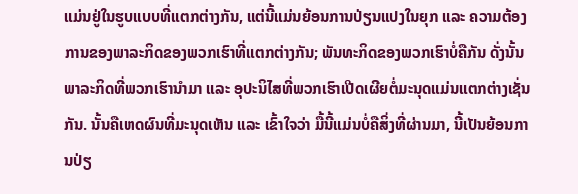ແມ່ນຢູ່ໃນຮູບແບບທີ່ແຕກຕ່າງກັນ, ແຕ່ນີ້ແມ່ນຍ້ອນການປ່ຽນແປງໃນຍຸກ ແລະ ຄວາມຕ້ອງການຂອງພາລະກິດຂອງພວກເຮົາທີ່ແຕກຕ່າງກັນ; ພັນທະກິດຂອງພວກເຮົາບໍ່ຄືກັນ ດັ່ງນັ້ນພາລະກິດທີ່ພວກເຮົານໍາມາ ແລະ ອຸປະນິໄສທີ່ພວກເຮົາເປີດເຜີຍຕໍ່ມະນຸດແມ່ນແຕກຕ່າງເຊັ່ນກັນ. ນັ້ນຄືເຫດຜົນທີ່ມະນຸດເຫັນ ແລະ ເຂົ້າໃຈວ່າ ມື້ນີ້ແມ່ນບໍ່ຄືສິ່ງທີ່ຜ່ານມາ, ນີ້ເປັນຍ້ອນການປ່ຽ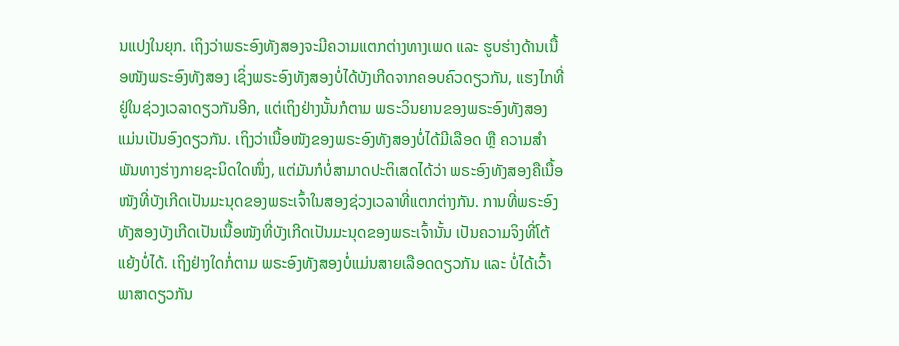ນແປງໃນຍຸກ. ເຖິງວ່າພຣະອົງທັງສອງຈະມີຄວາມແຕກຕ່າງທາງເພດ ແລະ ຮູບຮ່າງດ້ານເນື້ອໜັງພຣະອົງທັງສອງ ເຊິ່ງພຣະອົງທັງສອງບໍ່ໄດ້ບັງເກີດຈາກຄອບຄົວດຽວກັນ, ແຮງໄກທີ່ຢູ່ໃນຊ່ວງເວລາດຽວກັນອີກ, ແຕ່ເຖິງຢ່າງນັ້ນກໍຕາມ ພຣະວິນຍານຂອງພຣະອົງທັງສອງແມ່ນເປັນອົງດຽວກັນ. ເຖິງວ່າເນື້ອໜັງຂອງພຣະອົງທັງສອງບໍ່ໄດ້ມີເລືອດ ຫຼື ຄວາມສຳພັນທາງຮ່າງກາຍຊະນິດໃດໜຶ່ງ, ແຕ່ມັນກໍບໍ່ສາມາດປະຕິເສດໄດ້ວ່າ ພຣະອົງທັງສອງຄືເນື້ອໜັງທີ່ບັງເກີດເປັນມະນຸດຂອງພຣະເຈົ້າໃນສອງຊ່ວງເວລາທີ່ແຕກຕ່າງກັນ. ການທີ່ພຣະອົງທັງສອງບັງເກີດເປັນເນື້ອໜັງທີ່ບັງເກີດເປັນມະນຸດຂອງພຣະເຈົ້ານັ້ນ ເປັນຄວາມຈິງທີ່ໂຕ້ແຍ້ງບໍ່ໄດ້. ເຖິງຢ່າງໃດກໍ່ຕາມ ພຣະອົງທັງສອງບໍ່ແມ່ນສາຍເລືອດດຽວກັນ ແລະ ບໍ່ໄດ້ເວົ້າພາສາດຽວກັນ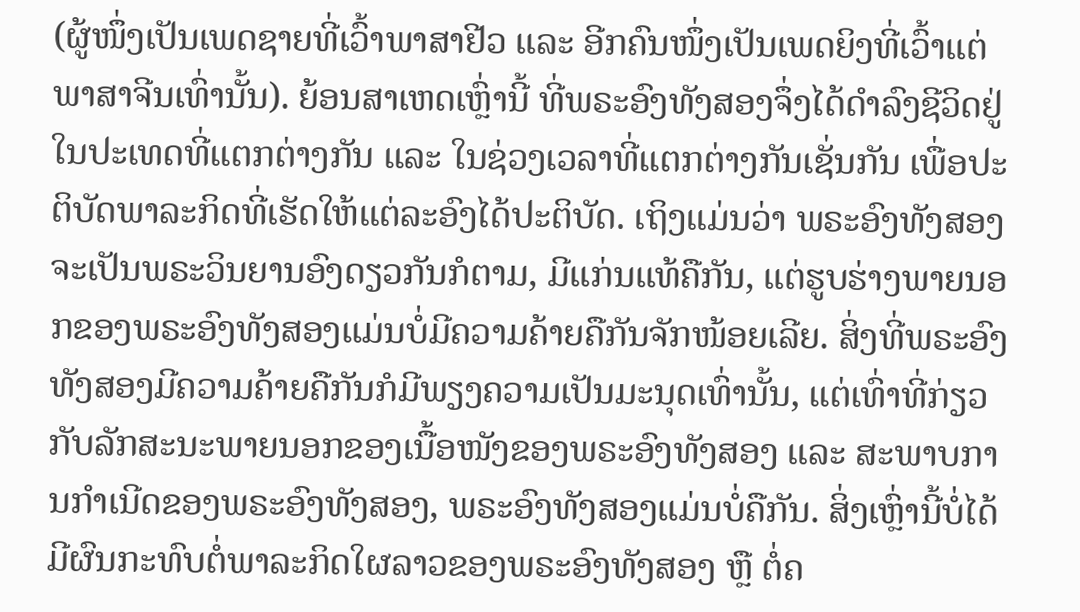(ຜູ້ໜຶ່ງເປັນເພດຊາຍທີ່ເວົ້າພາສາຢີວ ແລະ ອີກຄົນໜຶ່ງເປັນເພດຍິງທີ່ເວົ້າແຕ່ພາສາຈີນເທົ່ານັ້ນ). ຍ້ອນສາເຫດເຫຼົ່ານີ້ ທີ່ພຣະອົງທັງສອງຈຶ່ງໄດ້ດໍາລົງຊີວິດຢູ່ໃນປະເທດທີ່ແຕກຕ່າງກັນ ແລະ ໃນຊ່ວງເວລາທີ່ແຕກຕ່າງກັນເຊັ່ນກັນ ເພື່ອປະຕິບັດພາລະກິດທີ່ເຮັດໃຫ້ແຕ່ລະອົງໄດ້ປະຕິບັດ. ເຖິງແມ່ນວ່າ ພຣະອົງທັງສອງຈະເປັນພຣະວິນຍານອົງດຽວກັນກໍຕາມ, ມີແກ່ນແທ້ຄືກັນ, ແຕ່ຮູບຮ່າງພາຍນອກຂອງພຣະອົງທັງສອງແມ່ນບໍ່ມີຄວາມຄ້າຍຄືກັນຈັກໜ້ອຍເລີຍ. ສິ່ງທີ່ພຣະອົງທັງສອງມີຄວາມຄ້າຍຄືກັນກໍມີພຽງຄວາມເປັນມະນຸດເທົ່ານັ້ນ, ແຕ່ເທົ່າທີ່ກ່ຽວກັບລັກສະນະພາຍນອກຂອງເນື້ອໜັງຂອງພຣະອົງທັງສອງ ແລະ ສະພາບການກໍາເນີດຂອງພຣະອົງທັງສອງ, ພຣະອົງທັງສອງແມ່ນບໍ່ຄືກັນ. ສິ່ງເຫຼົ່ານີ້ບໍ່ໄດ້ມີຜົນກະທົບຕໍ່ພາລະກິດໃຜລາວຂອງພຣະອົງທັງສອງ ຫຼື ຕໍ່ຄ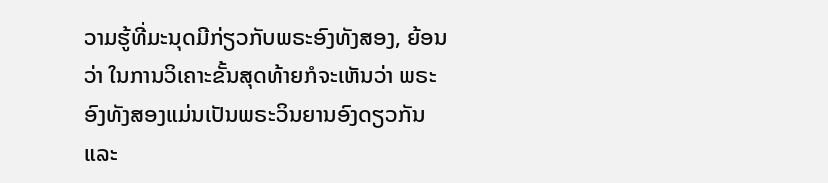ວາມຮູ້ທີ່ມະນຸດມີກ່ຽວກັບພຣະອົງທັງສອງ, ຍ້ອນວ່າ ໃນການວິເຄາະຂັ້ນສຸດທ້າຍກໍຈະເຫັນວ່າ ພຣະອົງທັງສອງແມ່ນເປັນພຣະວິນຍານອົງດຽວກັນ ແລະ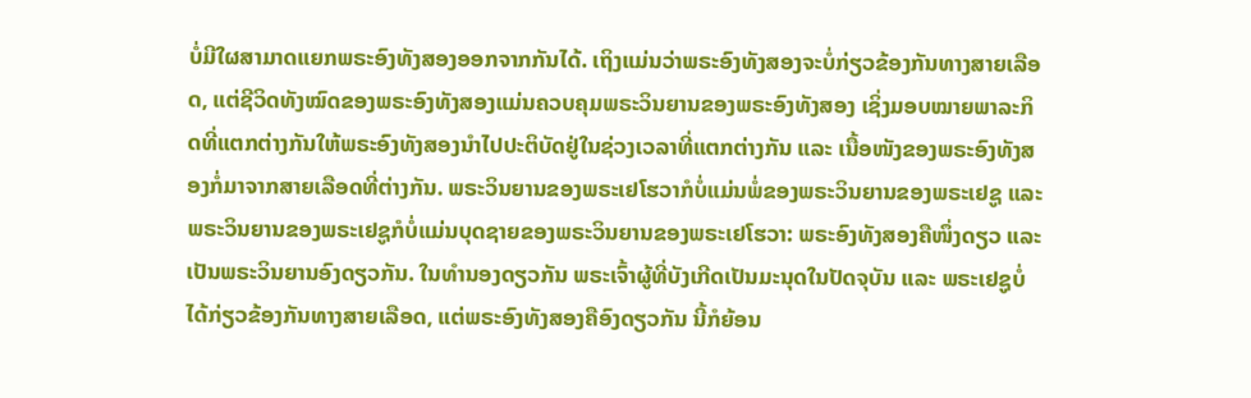ບໍ່ມີໃຜສາມາດແຍກພຣະອົງທັງສອງອອກຈາກກັນໄດ້. ເຖິງແມ່ນວ່າພຣະອົງທັງສອງຈະບໍ່ກ່ຽວຂ້ອງກັນທາງສາຍເລືອດ, ແຕ່ຊີວິດທັງໝົດຂອງພຣະອົງທັງສອງແມ່ນຄວບຄຸມພຣະວິນຍານຂອງພຣະອົງທັງສອງ ເຊິ່ງມອບໝາຍພາລະກິດທີ່ແຕກຕ່າງກັນໃຫ້ພຣະອົງທັງສອງນໍາໄປປະຕິບັດຢູ່ໃນຊ່ວງເວລາທີ່ແຕກຕ່າງກັນ ແລະ ເນື້ອໜັງຂອງພຣະອົງທັງສອງກໍ່ມາຈາກສາຍເລືອດທີ່ຕ່າງກັນ. ພຣະວິນຍານຂອງພຣະເຢໂຮວາກໍບໍ່ແມ່ນພໍ່ຂອງພຣະວິນຍານຂອງພຣະເຢຊູ ແລະ ພຣະວິນຍານຂອງພຣະເຢຊູກໍບໍ່ແມ່ນບຸດຊາຍຂອງພຣະວິນຍານຂອງພຣະເຢໂຮວາ: ພຣະອົງທັງສອງຄືໜຶ່ງດຽວ ແລະ ເປັນພຣະວິນຍານອົງດຽວກັນ. ໃນທຳນອງດຽວກັນ ພຣະເຈົ້າຜູ້ທີ່ບັງເກີດເປັນມະນຸດໃນປັດຈຸບັນ ແລະ ພຣະເຢຊູບໍ່ໄດ້ກ່ຽວຂ້ອງກັນທາງສາຍເລືອດ, ແຕ່ພຣະອົງທັງສອງຄືອົງດຽວກັນ ນີ້ກໍຍ້ອນ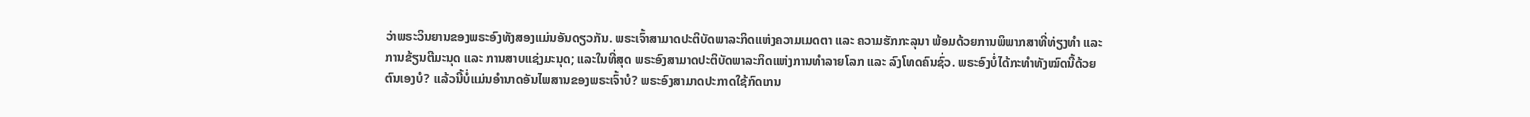ວ່າພຣະວິນຍານຂອງພຣະອົງທັງສອງແມ່ນອັນດຽວກັນ. ພຣະເຈົ້າສາມາດປະຕິບັດພາລະກິດແຫ່ງຄວາມເມດຕາ ແລະ ຄວາມຮັກກະລຸນາ ພ້ອມດ້ວຍການພິພາກສາທີ່ທ່ຽງທໍາ ແລະ ການຂ້ຽນຕີມະນຸດ ແລະ ການສາບແຊ່ງມະນຸດ; ແລະໃນທີ່ສຸດ ພຣະອົງສາມາດປະຕິບັດພາລະກິດແຫ່ງການທໍາລາຍໂລກ ແລະ ລົງໂທດຄົນຊົ່ວ. ພຣະອົງບໍ່ໄດ້ກະທໍາທັງໝົດນີ້ດ້ວຍຕົນເອງບໍ? ແລ້ວນີ້ບໍ່ແມ່ນອຳນາດອັນໄພສານຂອງພຣະເຈົ້າບໍ? ພຣະອົງສາມາດປະກາດໃຊ້ກົດເກນ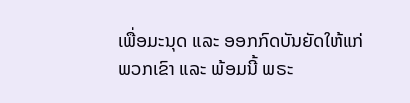ເພື່ອມະນຸດ ແລະ ອອກກົດບັນຍັດໃຫ້ແກ່ພວກເຂົາ ແລະ ພ້ອມນີ້ ພຣະ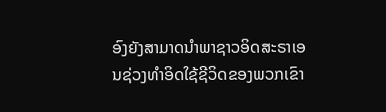ອົງຍັງສາມາດນໍາພາຊາວອິດສະຣາເອນຊ່ວງທຳອິດໃຊ້ຊີວິດຂອງພວກເຂົາ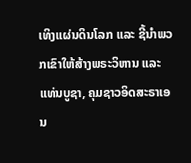ເທິງແຜ່ນດິນໂລກ ແລະ ຊີ້ນໍາພວກເຂົາໃຫ້ສ້າງພຣະວິຫານ ແລະ ແທ່ນບູຊາ, ຄຸມຊາວອິດສະຣາເອນ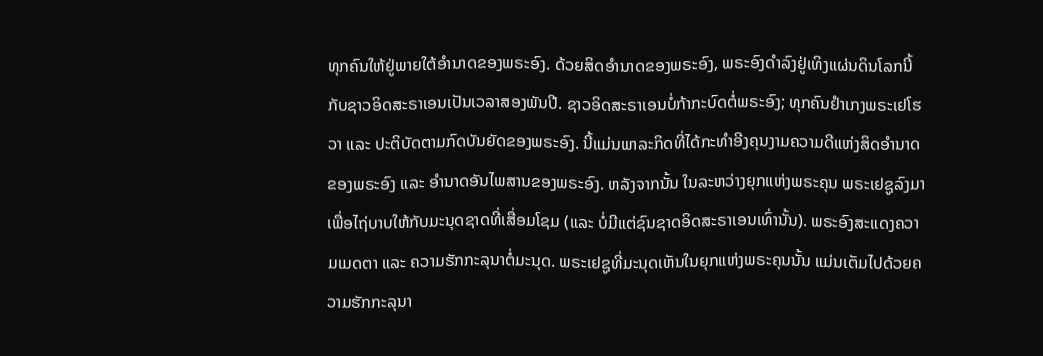ທຸກຄົນໃຫ້ຢູ່ພາຍໃຕ້ອຳນາດຂອງພຣະອົງ. ດ້ວຍສິດອໍານາດຂອງພຣະອົງ, ພຣະອົງດໍາລົງຢູ່ເທິງແຜ່ນດິນໂລກນີ້ກັບຊາວອິດສະຣາເອນເປັນເວລາສອງພັນປີ. ຊາວອິດສະຣາເອນບໍ່ກ້າກະບົດຕໍ່ພຣະອົງ; ທຸກຄົນຢໍາເກງພຣະເຢໂຮວາ ແລະ ປະຕິບັດຕາມກົດບັນຍັດຂອງພຣະອົງ. ນີ້ແມ່ນພາລະກິດທີ່ໄດ້ກະທໍາອີງຄຸນງາມຄວາມດີແຫ່ງສິດອໍານາດຂອງພຣະອົງ ແລະ ອຳນາດອັນໄພສານຂອງພຣະອົງ. ຫລັງຈາກນັ້ນ ໃນລະຫວ່າງຍຸກແຫ່ງພຣະຄຸນ ພຣະເຢຊູລົງມາເພື່ອໄຖ່ບາບໃຫ້ກັບມະນຸດຊາດທີ່ເສື່ອມໂຊມ (ແລະ ບໍ່ມີແຕ່ຊົນຊາດອິດສະຣາເອນເທົ່ານັ້ນ). ພຣະອົງສະແດງຄວາມເມດຕາ ແລະ ຄວາມຮັກກະລຸນາຕໍ່ມະນຸດ. ພຣະເຢຊູທີ່ມະນຸດເຫັນໃນຍຸກແຫ່ງພຣະຄຸນນັ້ນ ແມ່ນເຕັມໄປດ້ວຍຄວາມຮັກກະລຸນາ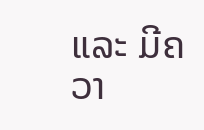ແລະ ມີຄວາ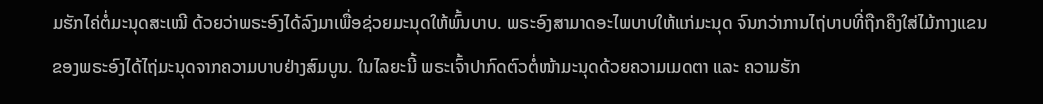ມຮັກໄຄ່ຕໍ່ມະນຸດສະເໝີ ດ້ວຍວ່າພຣະອົງໄດ້ລົງມາເພື່ອຊ່ວຍມະນຸດໃຫ້ພົ້ນບາບ. ພຣະອົງສາມາດອະໄພບາບໃຫ້ແກ່ມະນຸດ ຈົນກວ່າການໄຖ່ບາບທີ່ຖືກຄຶງໃສ່ໄມ້ກາງແຂນຂອງພຣະອົງໄດ້ໄຖ່ມະນຸດຈາກຄວາມບາບຢ່າງສົມບູນ. ໃນໄລຍະນີ້ ພຣະເຈົ້າປາກົດຕົວຕໍ່ໜ້າມະນຸດດ້ວຍຄວາມເມດຕາ ແລະ ຄວາມຮັກ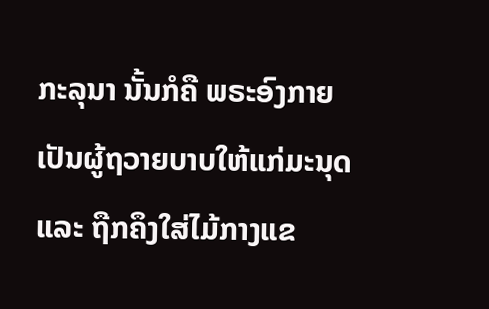ກະລຸນາ ນັ້ນກໍຄື ພຣະອົງກາຍເປັນຜູ້ຖວາຍບາບໃຫ້ແກ່ມະນຸດ ແລະ ຖືກຄຶງໃສ່ໄມ້ກາງແຂ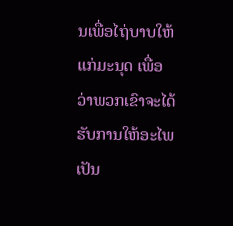ນເພື່ອໄຖ່ບາບໃຫ້ແກ່ມະນຸດ ເພື່ອວ່າພວກເຂົາຈະໄດ້ຮັບການໃຫ້ອະໄພເປັນ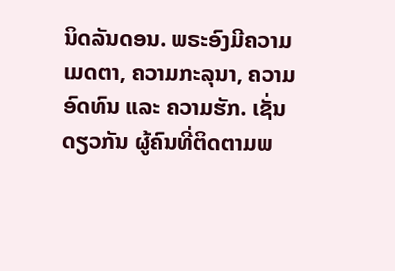ນິດລັນດອນ. ພຣະອົງມີຄວາມເມດຕາ, ຄວາມກະລຸນາ, ຄວາມອົດທົນ ແລະ ຄວາມຮັກ. ເຊັ່ນດຽວກັນ ຜູ້ຄົນທີ່ຕິດຕາມພ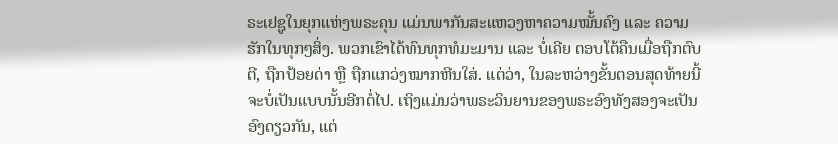ຣະເຢຊູໃນຍຸກແຫ່ງພຣະຄຸນ ແມ່ນພາກັນສະແຫວງຫາຄວາມໝັ້ນຄົງ ແລະ ຄວາມຮັກໃນທຸກໆສິ່ງ. ພວກເຂົາໄດ້ທົນທຸກທໍມະມານ ແລະ ບໍ່ເຄີຍ ຕອບໂຕ້ຄືນເມື່ອຖືກຕົບຕີ, ຖືກປ້ອຍດ່າ ຫຼື ຖືກແກວ່ງໝາກຫີນໃສ່. ແຕ່ວ່າ, ໃນລະຫວ່າງຂັ້ນຕອນສຸດທ້າຍນີ້ຈະບໍ່ເປັນແບບນັ້ນອີກຕໍ່ໄປ. ເຖິງແມ່ນວ່າພຣະວິນຍານຂອງພຣະອົງທັງສອງຈະເປັນອົງດຽວກັນ, ແຕ່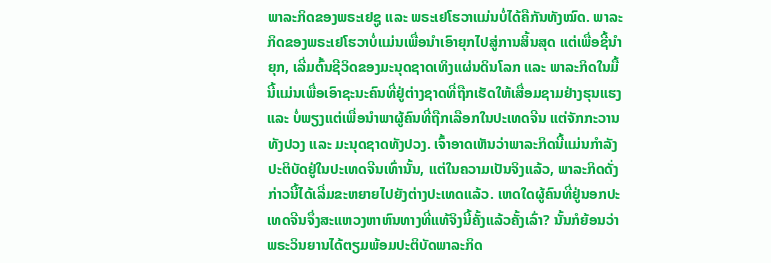ພາລະກິດຂອງພຣະເຢຊູ ແລະ ພຣະເຢໂຮວາແມ່ນບໍ່ໄດ້ຄືກັນທັງໝົດ. ພາລະກິດຂອງພຣະເຢໂຮວາບໍ່ແມ່ນເພື່ອນໍາເອົາຍຸກໄປສູ່ການສິ້ນສຸດ ແຕ່ເພື່ອຊີ້ນໍາຍຸກ, ເລີ່ມຕົ້ນຊີວິດຂອງມະນຸດຊາດເທິງແຜ່ນດິນໂລກ ແລະ ພາລະກິດໃນມື້ນີ້ແມ່ນເພື່ອເອົາຊະນະຄົນທີ່ຢູ່ຕ່າງຊາດທີ່ຖືກເຮັດໃຫ້ເສື່ອມຊາມຢ່າງຮຸນແຮງ ແລະ ບໍ່ພຽງແຕ່ເພື່ອນໍາພາຜູ້ຄົນທີ່ຖືກເລືອກໃນປະເທດຈີນ ແຕ່ຈັກກະວານທັງປວງ ແລະ ມະນຸດຊາດທັງປວງ. ເຈົ້າອາດເຫັນວ່າພາລະກິດນີ້ແມ່ນກໍາລັງປະຕິບັດຢູ່ໃນປະເທດຈີນເທົ່ານັ້ນ, ແຕ່ໃນຄວາມເປັນຈິງແລ້ວ, ພາລະກິດດັ່ງກ່າວນີ້ໄດ້ເລີ່ມຂະຫຍາຍໄປຍັງຕ່າງປະເທດແລ້ວ. ເຫດໃດຜູ້ຄົນທີ່ຢູ່ນອກປະເທດຈີນຈຶ່ງສະແຫວງຫາຫົນທາງທີ່ແທ້ຈິງນີ້ຄັ້ງແລ້ວຄັ້ງເລົ່າ? ນັ້ນກໍຍ້ອນວ່າ ພຣະວິນຍານໄດ້ຕຽມພ້ອມປະຕິບັດພາລະກິດ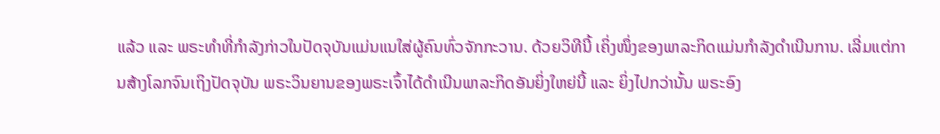ແລ້ວ ແລະ ພຣະທໍາທີ່ກໍາລັງກ່າວໃນປັດຈຸບັນແມ່ນແນໃສ່ຜູ້ຄົນທົ່ວຈັກກະວານ. ດ້ວຍວິທີນີ້ ເຄິ່ງໜຶ່ງຂອງພາລະກິດແມ່ນກໍາລັງດໍາເນີນການ. ເລີ່ມແຕ່ການສ້າງໂລກຈົນເຖິງປັດຈຸບັນ ພຣະວິນຍານຂອງພຣະເຈົ້າໄດ້ດຳເນີນພາລະກິດອັນຍິ່ງໃຫຍ່ນີ້ ແລະ ຍິ່ງໄປກວ່ານັ້ນ ພຣະອົງ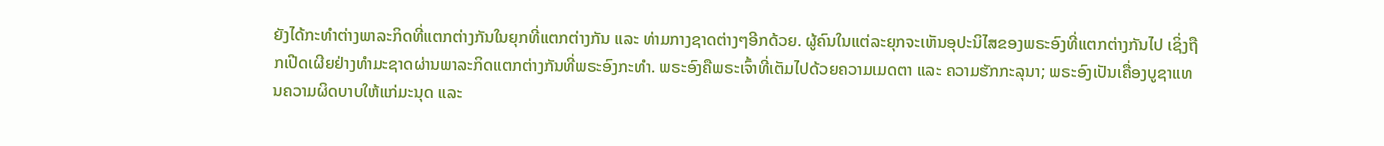ຍັງໄດ້ກະທໍາຕ່າງພາລະກິດທີ່ແຕກຕ່າງກັນໃນຍຸກທີ່ແຕກຕ່າງກັນ ແລະ ທ່າມກາງຊາດຕ່າງໆອີກດ້ວຍ. ຜູ້ຄົນໃນແຕ່ລະຍຸກຈະເຫັນອຸປະນິໄສຂອງພຣະອົງທີ່ແຕກຕ່າງກັນໄປ ເຊິ່ງຖືກເປີດເຜີຍຢ່າງທຳມະຊາດຜ່ານພາລະກິດແຕກຕ່າງກັນທີ່ພຣະອົງກະທໍາ. ພຣະອົງຄືພຣະເຈົ້າທີ່ເຕັມໄປດ້ວຍຄວາມເມດຕາ ແລະ ຄວາມຮັກກະລຸນາ; ພຣະອົງເປັນເຄື່ອງບູຊາແທນຄວາມຜິດບາບໃຫ້ແກ່ມະນຸດ ແລະ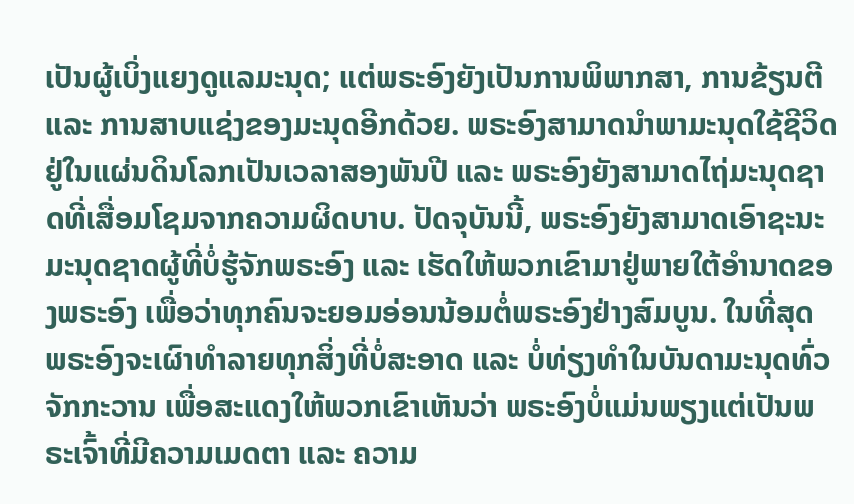ເປັນຜູ້ເບິ່ງແຍງດູແລມະນຸດ; ແຕ່ພຣະອົງຍັງເປັນການພິພາກສາ, ການຂ້ຽນຕີ ແລະ ການສາບແຊ່ງຂອງມະນຸດອີກດ້ວຍ. ພຣະອົງສາມາດນໍາພາມະນຸດໃຊ້ຊີວິດຢູ່ໃນແຜ່ນດິນໂລກເປັນເວລາສອງພັນປີ ແລະ ພຣະອົງຍັງສາມາດໄຖ່ມະນຸດຊາດທີ່ເສື່ອມໂຊມຈາກຄວາມຜິດບາບ. ປັດຈຸບັນນີ້, ພຣະອົງຍັງສາມາດເອົາຊະນະມະນຸດຊາດຜູ້ທີ່ບໍ່ຮູ້ຈັກພຣະອົງ ແລະ ເຮັດໃຫ້ພວກເຂົາມາຢູ່ພາຍໃຕ້ອຳນາດຂອງພຣະອົງ ເພື່ອວ່າທຸກຄົນຈະຍອມອ່ອນນ້ອມຕໍ່ພຣະອົງຢ່າງສົມບູນ. ໃນທີ່ສຸດ ພຣະອົງຈະເຜົາທໍາລາຍທຸກສິ່ງທີ່ບໍ່ສະອາດ ແລະ ບໍ່ທ່ຽງທໍາໃນບັນດາມະນຸດທົ່ວຈັກກະວານ ເພື່ອສະແດງໃຫ້ພວກເຂົາເຫັນວ່າ ພຣະອົງບໍ່ແມ່ນພຽງແຕ່ເປັນພຣະເຈົ້າທີ່ມີຄວາມເມດຕາ ແລະ ຄວາມ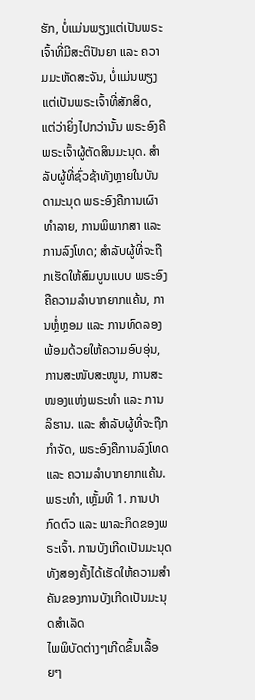ຮັກ, ບໍ່ແມ່ນພຽງແຕ່ເປັນພຣະເຈົ້າທີ່ມີສະຕິປັນຍາ ແລະ ຄວາມມະຫັດສະຈັນ, ບໍ່ແມ່ນພຽງແຕ່ເປັນພຣະເຈົ້າທີ່ສັກສິດ, ແຕ່ວ່າຍິ່ງໄປກວ່ານັ້ນ ພຣະອົງຄືພຣະເຈົ້າຜູ້ຕັດສິນມະນຸດ. ສໍາລັບຜູ້ທີ່ຊົ່ວຊ້າທັງຫຼາຍໃນບັນດາມະນຸດ ພຣະອົງຄືການເຜົາທໍາລາຍ, ການພິພາກສາ ແລະ ການລົງໂທດ; ສຳລັບຜູ້ທີ່ຈະຖືກເຮັດໃຫ້ສົມບູນແບບ ພຣະອົງຄືຄວາມລຳບາກຍາກແຄ້ນ, ການຫຼໍ່ຫຼອມ ແລະ ການທົດລອງ ພ້ອມດ້ວຍໃຫ້ຄວາມອົບອຸ່ນ, ການສະໜັບສະໜູນ, ການສະໜອງແຫ່ງພຣະທໍາ ແລະ ການລິຮານ. ແລະ ສໍາລັບຜູ້ທີ່ຈະຖືກກຳຈັດ, ພຣະອົງຄືການລົງໂທດ ແລະ ຄວາມລໍາບາກຍາກແຄ້ນ.
ພຣະທຳ, ເຫຼັ້ມທີ 1. ການປາກົດຕົວ ແລະ ພາລະກິດຂອງພຣະເຈົ້າ. ການບັງເກີດເປັນມະນຸດທັງສອງຄັ້ງໄດ້ເຮັດໃຫ້ຄວາມສຳຄັນຂອງການບັງເກີດເປັນມະນຸດສຳເລັດ
ໄພພິບັດຕ່າງໆເກີດຂຶ້ນເລື້ອຍໆ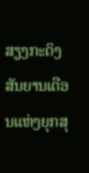ສຽງກະດິງສັນຍານເຕືອນແຫ່ງຍຸກສຸ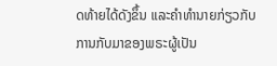ດທ້າຍໄດ້ດັງຂຶ້ນ ແລະຄໍາທໍານາຍກ່ຽວກັບການກັບມາຂອງພຣະຜູ້ເປັນ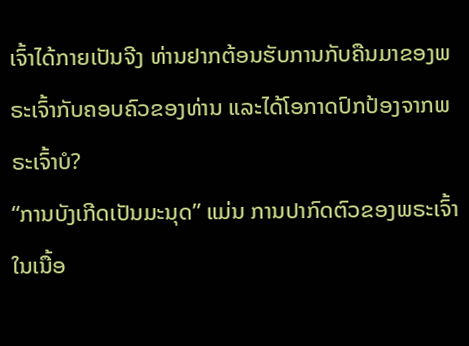ເຈົ້າໄດ້ກາຍເປັນຈີງ ທ່ານຢາກຕ້ອນຮັບການກັບຄືນມາຂອງພຣະເຈົ້າກັບຄອບຄົວຂອງທ່ານ ແລະໄດ້ໂອກາດປົກປ້ອງຈາກພຣະເຈົ້າບໍ?
“ການບັງເກີດເປັນມະນຸດ” ແມ່ນ ການປາກົດຕົວຂອງພຣະເຈົ້າໃນເນື້ອ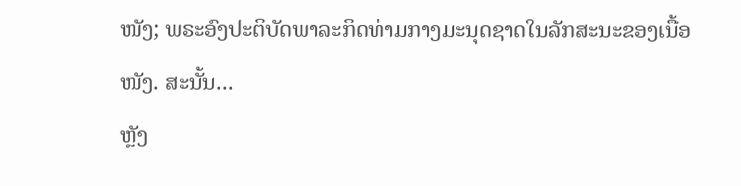ໜັງ; ພຣະອົງປະຕິບັດພາລະກິດທ່າມກາງມະນຸດຊາດໃນລັກສະນະຂອງເນື້ອໜັງ. ສະນັ້ນ...
ຫຼັງ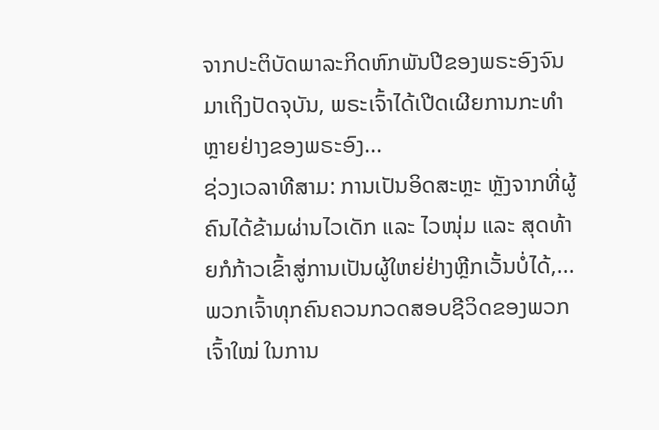ຈາກປະຕິບັດພາລະກິດຫົກພັນປີຂອງພຣະອົງຈົນມາເຖິງປັດຈຸບັນ, ພຣະເຈົ້າໄດ້ເປີດເຜີຍການກະທໍາຫຼາຍຢ່າງຂອງພຣະອົງ...
ຊ່ວງເວລາທີສາມ: ການເປັນອິດສະຫຼະ ຫຼັງຈາກທີ່ຜູ້ຄົນໄດ້ຂ້າມຜ່ານໄວເດັກ ແລະ ໄວໜຸ່ມ ແລະ ສຸດທ້າຍກໍກ້າວເຂົ້າສູ່ການເປັນຜູ້ໃຫຍ່ຢ່າງຫຼີກເວັ້ນບໍ່ໄດ້,...
ພວກເຈົ້າທຸກຄົນຄວນກວດສອບຊີວິດຂອງພວກເຈົ້າໃໝ່ ໃນການ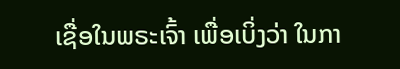ເຊື່ອໃນພຣະເຈົ້າ ເພື່ອເບິ່ງວ່າ ໃນກາ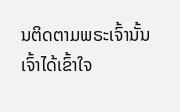ນຕິດຕາມພຣະເຈົ້ານັ້ນ ເຈົ້າໄດ້ເຂົ້າໃຈ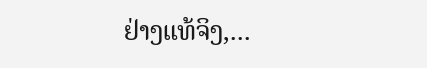ຢ່າງແທ້ຈິງ,...